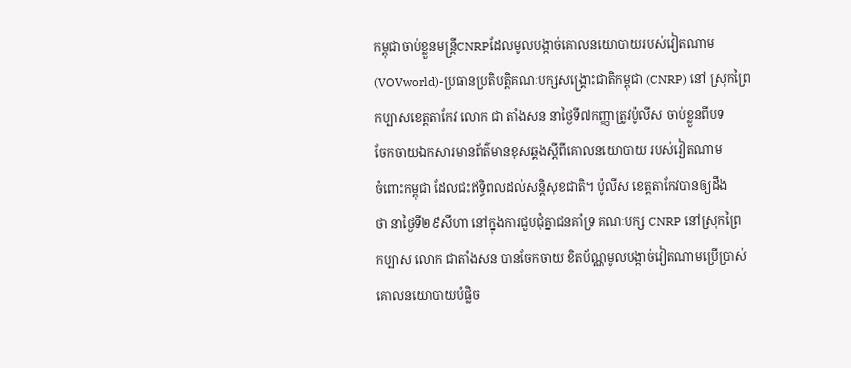កម្ពុជាចាប់ខ្លួនមន្ត្រីCNRPដែលមូលបង្កាច់គោលនយោបាយរបស់វៀតណាម
(VOVworld)-ប្រធានប្រតិបត្តិគណៈបក្សសង្គ្រោះជាតិកម្ពុជា (CNRP) នៅ ស្រុកព្រៃ
កប្បាសខេត្តតាកែវ លោក ជា តាំងសន នាថ្ងៃទី៧កញ្ញាត្រូវប៉ូលីស ចាប់ខ្លួនពីបទ
ចែកចាយឯកសារមានព័ត៌មានខុសឆ្គងស្តីពីគោលនយោបាយ របស់វៀតណាម
ចំពោះកម្ពុជា ដែលជះឥទ្ធិពលដល់សន្តិសុខជាតិ។ ប៉ូលីស ខេត្តតាកែវបានឲ្យដឹង
ថា នាថ្ងៃទី២៩សីហា នៅក្នុងការជួបជុំគ្នាជនគាំទ្រ គណៈបក្ស CNRP នៅស្រុកព្រៃ
កប្បាស លោក ជាតាំងសន បានចែកចាយ ខិតប័ណ្ណមូលបង្កាច់វៀតណាមប្រើប្រាស់
គោលនយោបាយបំផ្លិច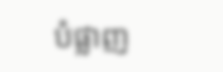បំផ្លាញ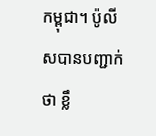កម្ពុជា។ ប៉ូលីសបានបញ្ជាក់ថា ខ្លឹ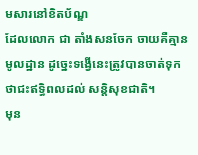មសារនៅខិតប័ណ្ឌ
ដែលលោក ជា តាំងសនចែក ចាយគឺគ្មានមូលដ្ឋាន ដូច្នេះទង្វើនេះត្រូវបានចាត់ទុក
ថាជះឥទ្ធិពលដល់ សន្តិសុខជាតិ។
មុន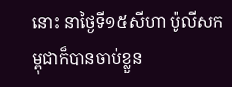នោះ នាថ្ងៃទី១៥សីហា ប៉ូលីសកម្ពុជាក៏បានចាប់ខ្លួន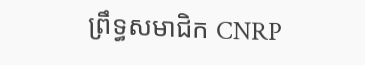ព្រឹទ្ធសមាជិក CNRP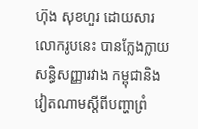ហ៊ុង សុខហួរ ដោយសារលោករូបនេះ បានក្លែងក្លាយសន្ធិសញ្ញារវាង កម្ពុជានិង
វៀតណាមស្តីពីបញ្ហាព្រំ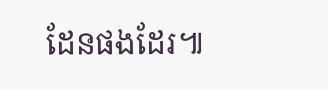ដែនផងដែរ៕